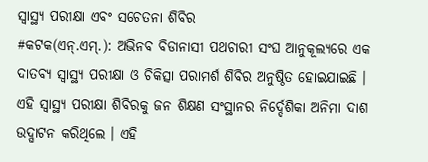ସ୍ୱାସ୍ଥ୍ୟ ପରୀକ୍ଷା ଏବଂ ସଚେତନା ଶିବିର
#କଟକ(ଏନ୍.ଏମ୍.): ଅଭିନବ ବିଡାନାସୀ ପଥଚାରୀ ସଂଘ ଆନୁକୂଲ୍ୟରେ ଏକ ଦାତବ୍ୟ ସ୍ୱାସ୍ଥ୍ୟ ପରୀକ୍ଷା ଓ ଚିକିତ୍ସା ପରାମର୍ଶ ଶିବିର ଅନୁଷ୍ଠିତ ହୋଇଯାଇଛି । ଏହି ସ୍ୱାସ୍ଥ୍ୟ ପରୀକ୍ଷା ଶିବିରକୁ ଜନ ଶିକ୍ଷଣ ସଂସ୍ଥାନର ନିର୍ଦ୍ଦେଶିକା ଅନିମା ଦାଶ ଉଦ୍ଘାଟନ କରିଥିଲେ । ଏହି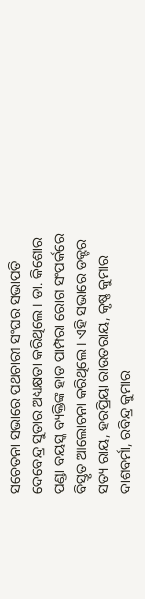ସଚେତନା ସଭାରେ ପଥଚାରୀ ସଂଘର ସଭାପତି ଦେବେନ୍ଦ୍ର ସୁତାର ଅଧ୍ୟକ୍ଷତା କରିଥିଲେ । ଡା. କିଶୋର ପଣ୍ଡା ବୟସ୍କ ବ୍ୟକ୍ତିଙ୍କ ହାଡ ପାମ୍ପରା ରୋଗ ସଂପର୍କରେ ବିସ୍ତୃତ ଆଲୋଚନା କରିଥିଲେ । ଏହି ସଭାରେ ଡକ୍ଟର ସତ୍ୟ ରାୟ, ହରପ୍ରିୟା ରାଉତରାୟ, କୃଷ୍ଣ କୁମାର ଦାଶବର୍ମା, ରବିନ୍ଦ୍ର କୁମାର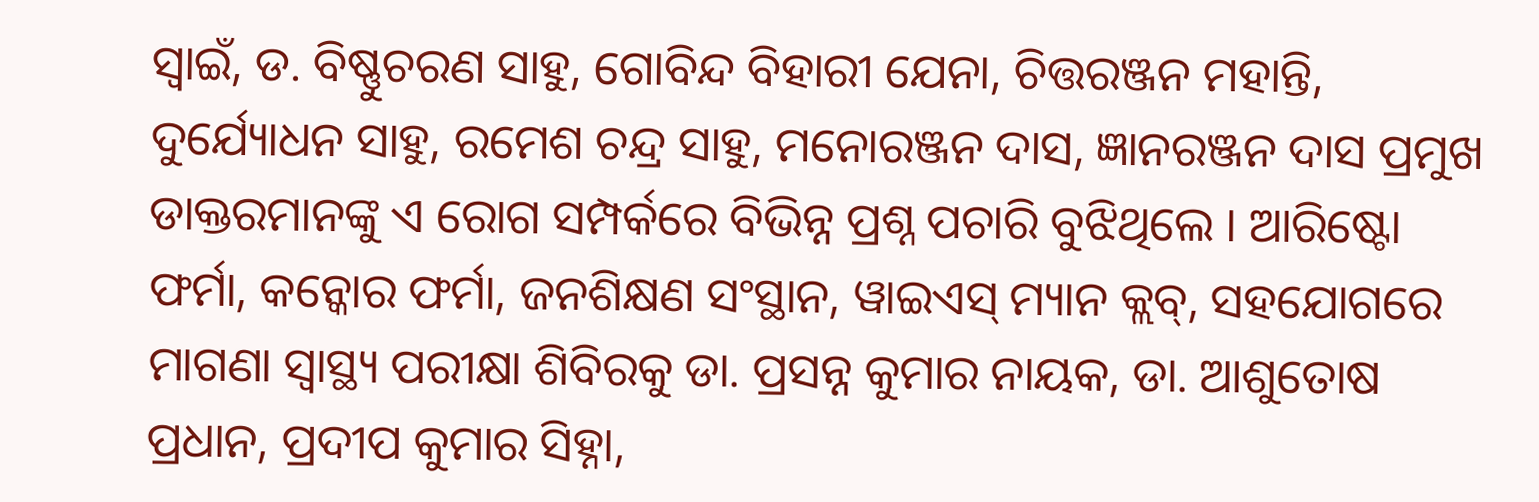ସ୍ୱାଇଁ, ଡ. ବିଷ୍ଣୁଚରଣ ସାହୁ, ଗୋବିନ୍ଦ ବିହାରୀ ଯେନା, ଚିତ୍ତରଞ୍ଜନ ମହାନ୍ତି, ଦୁର୍ଯ୍ୟୋଧନ ସାହୁ, ରମେଶ ଚନ୍ଦ୍ର ସାହୁ, ମନୋରଞ୍ଜନ ଦାସ, ଜ୍ଞାନରଞ୍ଜନ ଦାସ ପ୍ରମୁଖ ଡାକ୍ତରମାନଙ୍କୁ ଏ ରୋଗ ସମ୍ପର୍କରେ ବିଭିନ୍ନ ପ୍ରଶ୍ନ ପଚାରି ବୁଝିଥିଲେ । ଆରିଷ୍ଟୋ ଫର୍ମା, କନ୍କୋର ଫର୍ମା, ଜନଶିକ୍ଷଣ ସଂସ୍ଥାନ, ୱାଇଏସ୍ ମ୍ୟାନ କ୍ଲବ୍, ସହଯୋଗରେ ମାଗଣା ସ୍ୱାସ୍ଥ୍ୟ ପରୀକ୍ଷା ଶିବିରକୁ ଡା. ପ୍ରସନ୍ନ କୁମାର ନାୟକ, ଡା. ଆଶୁତୋଷ ପ୍ରଧାନ, ପ୍ରଦୀପ କୁମାର ସିହ୍ନା,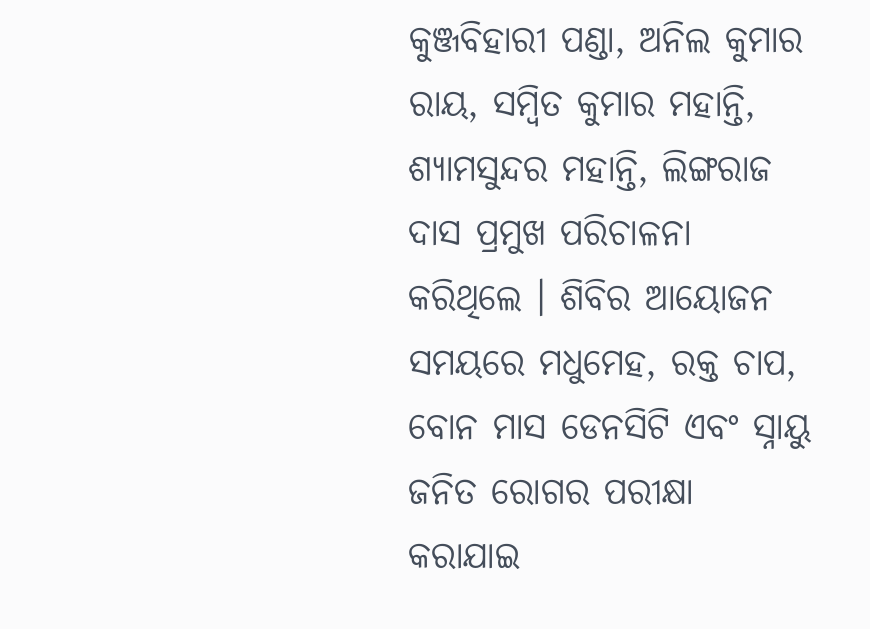କୁଞ୍ଜବିହାରୀ ପଣ୍ଡା, ଅନିଲ କୁମାର ରାୟ, ସମ୍ବିତ କୁମାର ମହାନ୍ତି, ଶ୍ୟାମସୁନ୍ଦର ମହାନ୍ତି, ଲିଙ୍ଗରାଜ ଦାସ ପ୍ରମୁଖ ପରିଚାଳନା କରିଥିଲେ । ଶିବିର ଆୟୋଜନ ସମୟରେ ମଧୁମେହ, ରକ୍ତ ଚାପ, ବୋନ ମାସ ଡେନସିଟି ଏବଂ ସ୍ନାୟୁ ଜନିତ ରୋଗର ପରୀକ୍ଷା କରାଯାଇ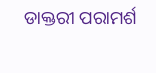ଡାକ୍ତରୀ ପରାମର୍ଶ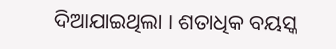ଦିଆଯାଇଥିଲା । ଶତାଧିକ ବୟସ୍କ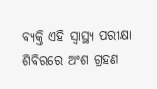ବ୍ୟକ୍ତି ଏହି ସ୍ୱାସ୍ଥ୍ୟ ପରୀକ୍ଷା ଶିବିରରେ ଅଂଶ ଗ୍ରହଣ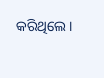କରିଥିଲେ ।